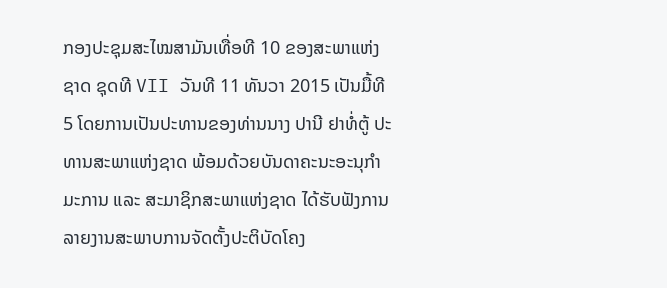ກອງປະຊຸມສະໄໝສາມັນເທື່ອທີ 10 ຂອງສະພາແຫ່ງຊາດ ຊຸດທີ VII ວັນທີ 11 ທັນວາ 2015 ເປັນມື້ທີ 5 ໂດຍການເປັນປະທານຂອງທ່ານນາງ ປານີ ຢາທໍ່ຕູ້ ປະທານສະພາແຫ່ງຊາດ ພ້ອມດ້ວຍບັນດາຄະນະອະນຸກຳມະການ ແລະ ສະມາຊິກສະພາແຫ່ງຊາດ ໄດ້ຮັບຟັງການລາຍງານສະພາບການຈັດຕັ້ງປະຕິບັດໂຄງ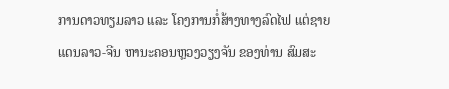ການດາວທຽມລາວ ແລະ ໂຄງການກໍ່ສ້າງທາງລົດໄຟ ແຕ່ຊາຍແດນລາວ-ຈີນ ຫານະຄອນຫຼວງວຽງຈັນ ຂອງທ່ານ ສົມສະ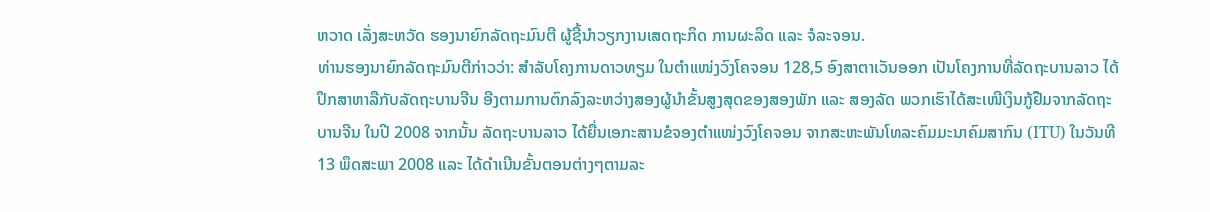ຫວາດ ເລັ່ງສະຫວັດ ຮອງນາຍົກລັດຖະມົນຕີ ຜູ້ຊີ້ນຳວຽກງານເສດຖະກິດ ການຜະລິດ ແລະ ຈໍລະຈອນ.
ທ່ານຮອງນາຍົກລັດຖະມົນຕີກ່າວວ່າ: ສຳລັບໂຄງການດາວທຽມ ໃນຕຳແໜ່ງວົງໂຄຈອນ 128,5 ອົງສາຕາເວັນອອກ ເປັນໂຄງການທີ່ລັດຖະບານລາວ ໄດ້ປຶກສາຫາລືກັບລັດຖະບານຈີນ ອີງຕາມການຕົກລົງລະຫວ່າງສອງຜູ້ນຳຂັ້ນສູງສຸດຂອງສອງພັກ ແລະ ສອງລັດ ພວກເຮົາໄດ້ສະເໜີເງິນກູ້ຢືມຈາກລັດຖະບານຈີນ ໃນປີ 2008 ຈາກນັ້ນ ລັດຖະບານລາວ ໄດ້ຍື່ນເອກະສານຂໍຈອງຕຳແໜ່ງວົງໂຄຈອນ ຈາກສະຫະພັນໂທລະຄົມມະນາຄົມສາກົນ (ITU) ໃນວັນທີ 13 ພຶດສະພາ 2008 ແລະ ໄດ້ດຳເນີນຂັ້ນຕອນຕ່າງໆຕາມລະ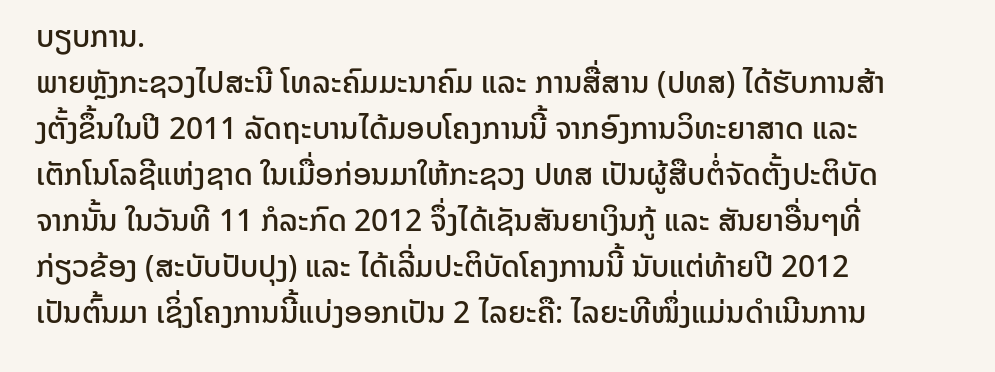ບຽບການ.
ພາຍຫຼັງກະຊວງໄປສະນີ ໂທລະຄົມມະນາຄົມ ແລະ ການສື່ສານ (ປທສ) ໄດ້ຮັບການສ້າງຕັ້ງຂຶ້ນໃນປີ 2011 ລັດຖະບານໄດ້ມອບໂຄງການນີ້ ຈາກອົງການວິທະຍາສາດ ແລະ ເຕັກໂນໂລຊີແຫ່ງຊາດ ໃນເມື່ອກ່ອນມາໃຫ້ກະຊວງ ປທສ ເປັນຜູ້ສືບຕໍ່ຈັດຕັ້ງປະຕິບັດ ຈາກນັ້ນ ໃນວັນທີ 11 ກໍລະກົດ 2012 ຈຶ່ງໄດ້ເຊັນສັນຍາເງິນກູ້ ແລະ ສັນຍາອື່ນໆທີ່ກ່ຽວຂ້ອງ (ສະບັບປັບປຸງ) ແລະ ໄດ້ເລີ່ມປະຕິບັດໂຄງການນີ້ ນັບແຕ່ທ້າຍປີ 2012 ເປັນຕົ້ນມາ ເຊິ່ງໂຄງການນີ້ແບ່ງອອກເປັນ 2 ໄລຍະຄື: ໄລຍະທີໜຶ່ງແມ່ນດຳເນີນການ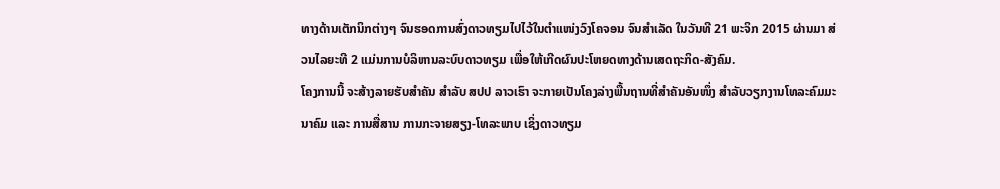ທາງດ້ານເຕັກນິກຕ່າງໆ ຈົນຮອດການສົ່ງດາວທຽມໄປໄວ້ໃນຕຳແໜ່ງວົງໂຄຈອນ ຈົນສຳເລັດ ໃນວັນທີ 21 ພະຈິກ 2015 ຜ່ານມາ ສ່ວນໄລຍະທີ 2 ແມ່ນການບໍລິຫານລະບົບດາວທຽມ ເພື່ອໃຫ້ເກີດຜົນປະໂຫຍດທາງດ້ານເສດຖະກິດ-ສັງຄົມ.
ໂຄງການນີ້ ຈະສ້າງລາຍຮັບສຳຄັນ ສຳລັບ ສປປ ລາວເຮົາ ຈະກາຍເປັນໂຄງລ່າງພື້ນຖານທີ່ສຳຄັນອັນໜຶ່ງ ສຳລັບວຽກງານໂທລະຄົມມະນາຄົມ ແລະ ການສື່ສານ ການກະຈາຍສຽງ-ໂທລະພາບ ເຊິ່ງດາວທຽມ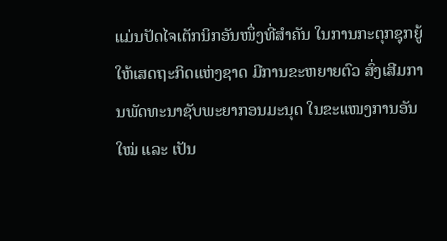ແມ່ນປັດໄຈເຕັກນິກອັນໜຶ່ງທີ່ສຳຄັນ ໃນການກະຕຸກຊຸກຍູ້ໃຫ້ເສດຖະກິດແຫ່ງຊາດ ມີການຂະຫຍາຍຕົວ ສົ່ງເສີມການພັດທະນາຊັບພະຍາກອນມະນຸດ ໃນຂະແໜງການອັນໃໝ່ ແລະ ເປັນ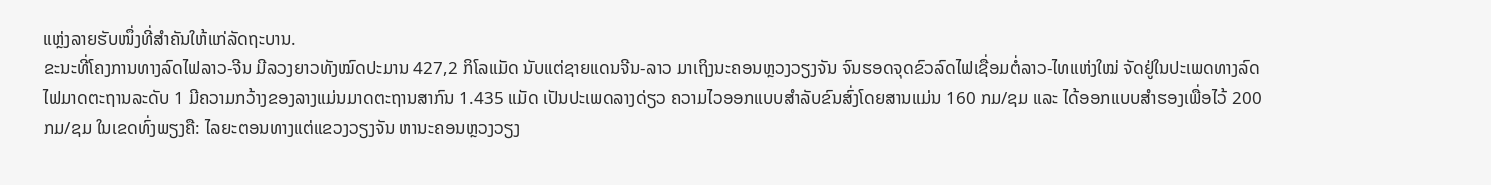ແຫຼ່ງລາຍຮັບໜຶ່ງທີ່ສຳຄັນໃຫ້ແກ່ລັດຖະບານ.
ຂະນະທີ່ໂຄງການທາງລົດໄຟລາວ-ຈີນ ມີລວງຍາວທັງໝົດປະມານ 427,2 ກິໂລແມັດ ນັບແຕ່ຊາຍແດນຈີນ-ລາວ ມາເຖິງນະຄອນຫຼວງວຽງຈັນ ຈົນຮອດຈຸດຂົວລົດໄຟເຊື່ອມຕໍ່ລາວ-ໄທແຫ່ງໃໝ່ ຈັດຢູ່ໃນປະເພດທາງລົດໄຟມາດຕະຖານລະດັບ 1 ມີຄວາມກວ້າງຂອງລາງແມ່ນມາດຕະຖານສາກົນ 1.435 ແມັດ ເປັນປະເພດລາງດ່ຽວ ຄວາມໄວອອກແບບສຳລັບຂົນສົ່ງໂດຍສານແມ່ນ 160 ກມ/ຊມ ແລະ ໄດ້ອອກແບບສຳຮອງເພື່ອໄວ້ 200 ກມ/ຊມ ໃນເຂດທົ່ງພຽງຄື: ໄລຍະຕອນທາງແຕ່ແຂວງວຽງຈັນ ຫານະຄອນຫຼວງວຽງ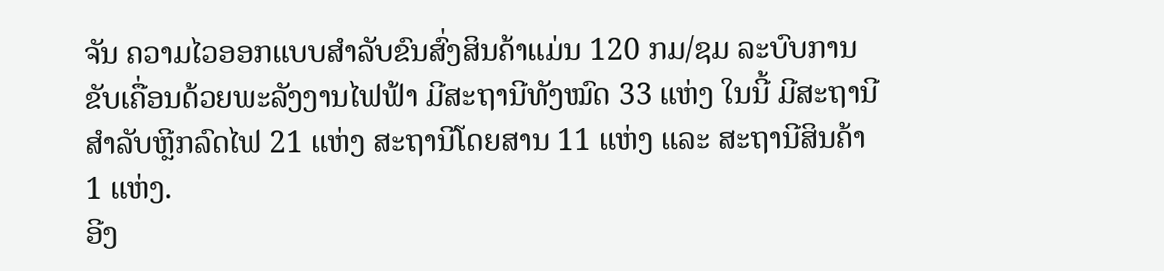ຈັນ ຄວາມໄວອອກແບບສຳລັບຂົນສົ່ງສິນຄ້າແມ່ນ 120 ກມ/ຊມ ລະບົບການຂັບເຄື່ອນດ້ວຍພະລັງງານໄຟຟ້າ ມີສະຖານີທັງໝົດ 33 ແຫ່ງ ໃນນີ້ ມີສະຖານີສຳລັບຫຼີກລົດໄຟ 21 ແຫ່ງ ສະຖານີໂດຍສານ 11 ແຫ່ງ ແລະ ສະຖານີສິນຄ້າ 1 ແຫ່ງ.
ອີງ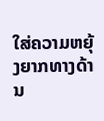ໃສ່ຄວາມຫຍຸ້ງຍາກທາງດ້ານ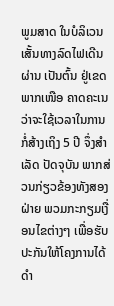ພູມສາດ ໃນບໍລິເວນເສັ້ນທາງລົດໄຟເດີນຜ່ານ ເປັນຕົ້ນ ຢູ່ເຂດພາກເໜືອ ຄາດຄະເນວ່າຈະໃຊ້ເວລາໃນການກໍ່ສ້າງເຖິງ 5 ປີ ຈຶ່ງສຳເລັດ ປັດຈຸບັນ ພາກສ່ວນກ່ຽວຂ້ອງທັງສອງຝ່າຍ ພວມກະກຽມເງື່ອນໄຂຕ່າງໆ ເພື່ອຮັບປະກັນໃຫ້ໂຄງການໄດ້ດຳ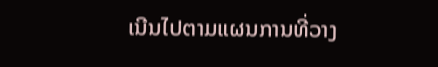ເນີນໄປຕາມແຜນການທີ່ວາງ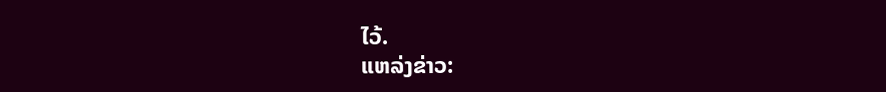ໄວ້.
ແຫລ່ງຂ່າວ: